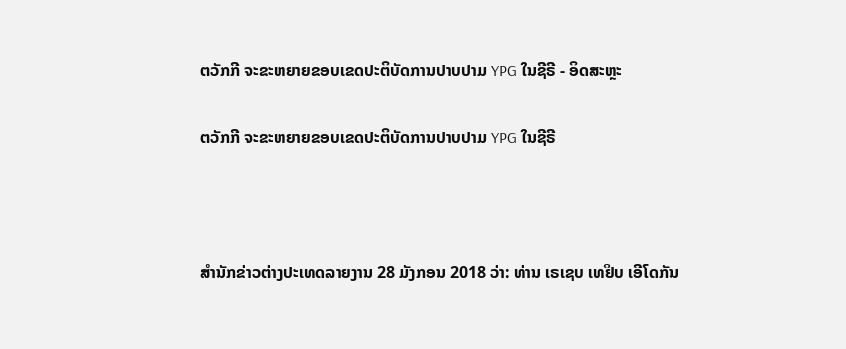ຕວັກກີ ຈະຂະຫຍາຍຂອບເຂດປະຕິບັດການປາບປາມ YPG ໃນຊີຣີ - ອິດສະຫຼະ

ຕວັກກີ ຈະຂະຫຍາຍຂອບເຂດປະຕິບັດການປາບປາມ YPG ໃນຊີຣີ



ສຳນັກຂ່າວຕ່າງປະເທດລາຍງານ 28 ມັງກອນ 2018 ວ່າ: ທ່ານ ເຣເຊບ ເທຢິບ ເອີໂດກັນ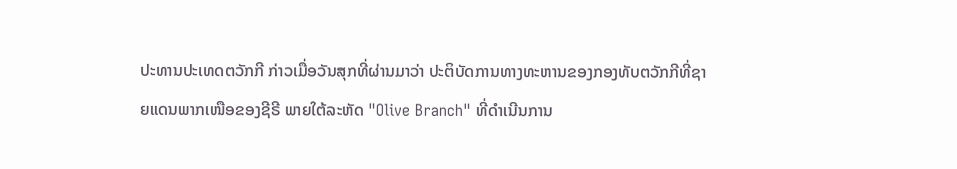ປະທານປະເທດຕວັກກີ ກ່າວເມື່ອວັນສຸກທີ່ຜ່ານມາວ່າ ປະຕິບັດການທາງທະຫານຂອງກອງທັບຕວັກກີທີ່ຊາຍແດນພາກເໜືອຂອງຊີຣີ ພາຍໃຕ້ລະຫັດ "Olive Branch" ທີ່ດຳເນີນການ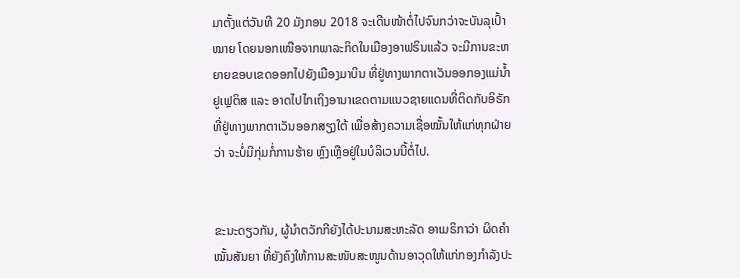ມາຕັ້ງແຕ່ວັນທີ 20 ມັງກອນ 2018 ຈະເດີນໜ້າຕໍ່ໄປຈົນກວ່າຈະບັນລຸເປົ້າໝາຍ ໂດຍນອກເໜືອຈາກພາລະກິດໃນເມືອງອາຟຣິນແລ້ວ ຈະມີການຂະຫຍາຍຂອບເຂດອອກໄປຍັງເມືອງມາບິນ ທີ່ຢູ່ທາງພາກຕາເວັນອອກອງແມ່ນ້ຳຢູເຟຼຕິສ ແລະ ອາດໄປໄກເຖິງອານາເຂດຕາມແນວຊາຍແດນທີ່ຕິດກັບອິຣັກ ທີ່ຢູ່ທາງພາກຕາເວັນອອກສຽງໃຕ້ ເພື່ອສ້າງຄວາມເຊື່ອໝັ້ນໃຫ້ແກ່ທຸກຝ່າຍວ່າ ຈະບໍ່ມີກຸ່ມກໍ່ການຮ້າຍ ຫຼົງເຫຼືອຢູ່ໃນບໍລິເວນນີ້ຕໍ່ໄປ.


ຂະນະດຽວກັນ, ຜູ້ນຳຕວັກກີຍັງໄດ້ປະນາມສະຫະລັດ ອາເມຣິກາວ່າ ຜິດຄຳໝັ້ນສັນຍາ ທີ່ຍັງຄົງໃຫ້ການສະໜັບສະໜູນດ້ານອາວຸດໃຫ້ແກ່ກອງກຳລັງປະ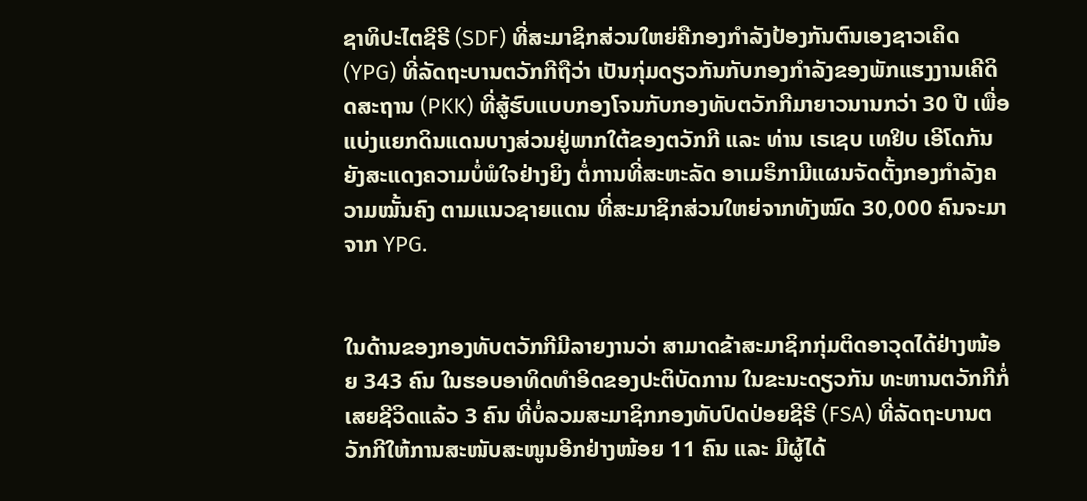ຊາທິປະໄຕຊີຣີ (SDF) ທີ່ສະມາຊິກສ່ວນໃຫຍ່ຄືກອງກຳລັງປ້ອງກັນຕົນເອງຊາວເຄິດ (YPG) ທີ່ລັດຖະບານຕວັກກີຖືວ່າ ເປັນກຸ່ມດຽວກັນກັບກອງກຳລັງຂອງພັກແຮງງານເຄີດິດສະຖານ (PKK) ທີ່ສູ້ຮົບແບບກອງໂຈນກັບກອງທັບຕວັກກີມາຍາວນານກວ່າ 30 ປີ ເພື່ອແບ່ງແຍກດິນແດນບາງສ່ວນຢູ່ພາກໃຕ້ຂອງຕວັກກີ ແລະ ທ່ານ ເຣເຊບ ເທຢິບ ເອີໂດກັນ ຍັງສະແດງຄວາມບໍ່ພໍໃຈຢ່າງຍິງ ຕໍ່ການທີ່ສະຫະລັດ ອາເມຣິກາມີແຜນຈັດຕັ້ງກອງກຳລັງຄວາມໝັ້ນຄົງ ຕາມແນວຊາຍແດນ ທີ່ສະມາຊິກສ່ວນໃຫຍ່ຈາກທັງໝົດ 30,000 ຄົນຈະມາຈາກ YPG.


ໃນດ້ານຂອງກອງທັບຕວັກກີມີລາຍງານວ່າ ສາມາດຂ້າສະມາຊິກກຸ່ມຕິດອາວຸດໄດ້ຢ່າງໜ້ອຍ 343 ຄົນ ໃນຮອບອາທິດທຳອິດຂອງປະຕິບັດການ ໃນຂະນະດຽວກັນ ທະຫານຕວັກກີກໍ່ເສຍຊີວິດແລ້ວ 3 ຄົນ ທີ່ບໍ່ລວມສະມາຊິກກອງທັບປົດປ່ອຍຊີຣີ (FSA) ທີ່ລັດຖະບານຕວັກກີໃຫ້ການສະໜັບສະໜູນອີກຢ່າງໜ້ອຍ 11 ຄົນ ແລະ ມີຜູ້ໄດ້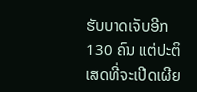ຮັບບາດເຈັບອີກ 130 ຄົນ ແຕ່ປະຕິເສດທີ່ຈະເປີດເຜີຍ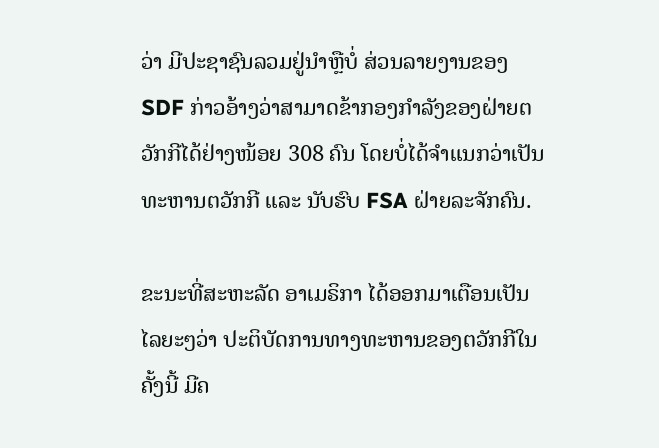ວ່າ ມີປະຊາຊົນລວມຢູ່ນຳຫຼືບໍ່ ສ່ວນລາຍງານຂອງ SDF ກ່າວອ້າງວ່າສາມາດຂ້າກອງກຳລັງຂອງຝ່າຍຕວັກກີໄດ້ຢ່າງໜ້ອຍ 308 ຄົນ ໂດຍບໍ່ໄດ້ຈຳແນກວ່າເປັນທະຫານຕວັກກີ ແລະ ນັບຮົບ FSA ຝ່າຍລະຈັກຄົນ.

ຂະນະທີ່ສະຫະລັດ ອາເມຣິກາ ໄດ້ອອກມາເຕືອນເປັນໄລຍະໆວ່າ ປະຕິບັດການທາງທະຫານຂອງຕວັກກີໃນຄັ້ງນີ້ ມີຄ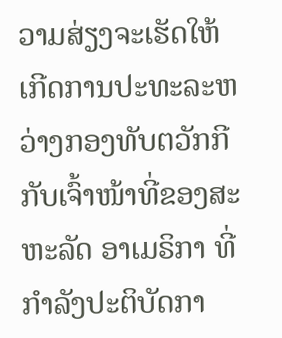ວາມສ່ຽງຈະເຮັດໃຫ້ເກີດການປະທະລະຫວ່າງກອງທັບຕວັກກີ ກັບເຈົ້າໜ້າທີ່ຂອງສະຫະລັດ ອາເມຣິກາ ທີ່ກຳລັງປະຕິບັດກາ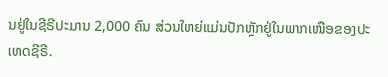ນຢູ່ໃນຊີຣີປະມານ 2,000 ຄົນ ສ່ວນໃຫຍ່ແມ່ນປັກຫຼັກຢູ່ໃນພາກເໜືອຂອງປະເທດຊີຣີ.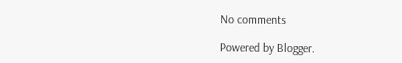No comments

Powered by Blogger.